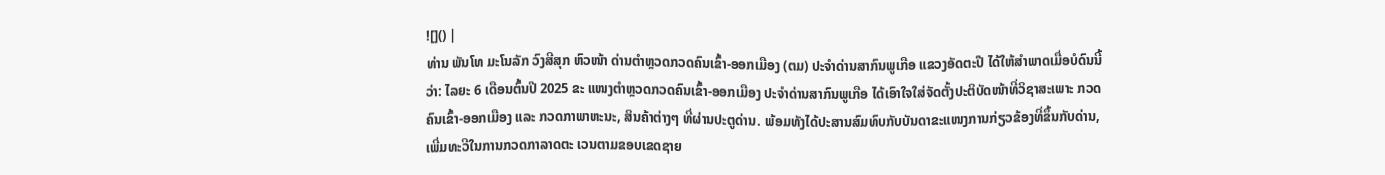![]() |
ທ່ານ ພັນໂທ ມະໂນລັກ ວົງສີສຸກ ຫົວໜ້າ ດ່ານຕໍາຫຼວດກວດຄົນເຂົ້າ-ອອກເມືອງ (ຕມ) ປະຈໍາດ່ານສາກົນພູເກືອ ແຂວງອັດຕະປື ໄດ້ໃຫ້ສໍາພາດເມື່ອບໍດົນນີ້ວ່າ: ໄລຍະ 6 ເດືອນຕົ້ນປີ 2025 ຂະ ແໜງຕຳຫຼວດກວດຄົນເຂົ້າ-ອອກເມືອງ ປະຈໍາດ່ານສາກົນພູເກືອ ໄດ້ເອົາໃຈໃສ່ຈັດຕັ້ງປະຕິບັດໜ້າທີ່ວິຊາສະເພາະ ກວດຄົນເຂົ້າ-ອອກເມືອງ ແລະ ກວດກາພາຫະນະ, ສິນຄ້າຕ່າງໆ ທີ່ຜ່ານປະຕູດ່ານ. ພ້ອມທັງໄດ້ປະສານສົມທົບກັບບັນດາຂະແໜງການກ່ຽວຂ້ອງທີ່ຂຶ້ນກັບດ່ານ, ເພີ່ມທະວີໃນການກວດກາລາດຕະ ເວນຕາມຂອບເຂດຊາຍ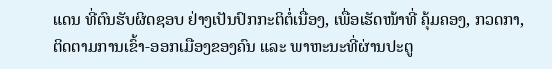ແດນ ທີ່ຕົນຮັບຜິດຊອບ ຢ່າງເປັນປົກກະຕິຕໍ່ເນື່ອງ, ເພື່ອເຮັດໜ້າທີ່ ຄຸ້ມຄອງ, ກວດກາ, ຕິດຕາມການເຂົ້າ-ອອກເມືອງຂອງຄົນ ແລະ ພາຫະນະທີ່ຜ່ານປະຕູ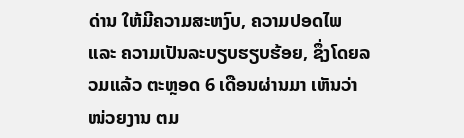ດ່ານ ໃຫ້ມີຄວາມສະຫງົບ, ຄວາມປອດໄພ ແລະ ຄວາມເປັນລະບຽບຮຽບຮ້ອຍ, ຊຶ່ງໂດຍລວມແລ້ວ ຕະຫຼອດ 6 ເດືອນຜ່ານມາ ເຫັນວ່າໜ່ວຍງານ ຕມ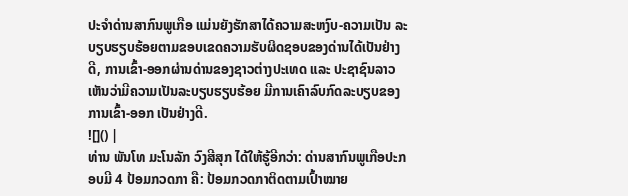ປະຈໍາດ່ານສາກົນພູເກືອ ແມ່ນຍັງຮັກສາໄດ້ຄວາມສະຫງົບ-ຄວາມເປັນ ລະບຽບຮຽບຮ້ອຍຕາມຂອບເຂດຄວາມຮັບຜິດຊອບຂອງດ່ານໄດ້ເປັນຢ່າງດີ, ການເຂົ້າ-ອອກຜ່ານດ່ານຂອງຊາວຕ່າງປະເທດ ແລະ ປະຊາຊົນລາວ ເຫັນວ່າມີຄວາມເປັນລະບຽບຮຽບຮ້ອຍ ມີການເຄົາລົບກົດລະບຽບຂອງການເຂົ້າ-ອອກ ເປັນຢ່າງດີ.
![]() |
ທ່ານ ພັນໂທ ມະໂນລັກ ວົງສີສຸກ ໄດ້ໃຫ້ຮູ້ອີກວ່າ: ດ່ານສາກົນພູເກືອປະກອບມີ 4 ປ້ອມກວດກາ ຄື: ປ້ອມກວດກາຕິດຕາມເປົ້າໝາຍ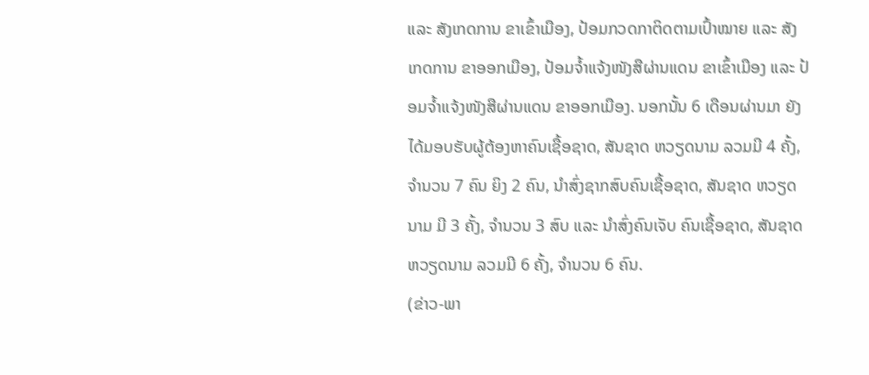ແລະ ສັງເກດການ ຂາເຂົ້າເມືອງ, ປ້ອມກວດກາຕິດຕາມເປົ້າໝາຍ ແລະ ສັງເກດການ ຂາອອກເມືອງ, ປ້ອມຈໍ້າແຈ້ງໜັງສືຜ່ານແດນ ຂາເຂົ້າເມືອງ ແລະ ປ້ອມຈໍ້າແຈ້ງໜັງສືຜ່ານແດນ ຂາອອກເມືອງ. ນອກນັ້ນ 6 ເດືອນຜ່ານມາ ຍັງໄດ້ມອບຮັບຜູ້ຕ້ອງຫາຄົນເຊື້ອຊາດ, ສັນຊາດ ຫວຽດນາມ ລວມມີ 4 ຄັ້ງ, ຈໍານວນ 7 ຄົນ ຍິງ 2 ຄົນ, ນໍາສົ່ງຊາກສົບຄົນເຊື້ອຊາດ, ສັນຊາດ ຫວຽດນາມ ມີ 3 ຄັ້ງ, ຈຳນວນ 3 ສົບ ແລະ ນໍາສົ່ງຄົນເຈັບ ຄົນເຊື້ອຊາດ, ສັນຊາດ ຫວຽດນາມ ລວມມີ 6 ຄັ້ງ, ຈຳນວນ 6 ຄົນ.
(ຂ່າວ-ພາ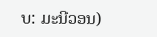ບ: ມະນີວອນ)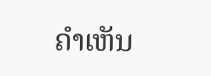ຄໍາເຫັນ